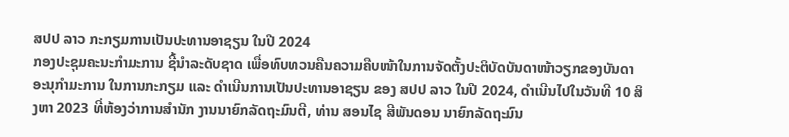ສປປ ລາວ ກະກຽມການເປັນປະທານອາຊຽນ ໃນປີ 2024
ກອງປະຊຸມຄະນະກຳມະການ ຊີ້ນຳລະດັບຊາດ ເພື່ອທົບທວນຄືນຄວາມຄືບໜ້າໃນການຈັດຕັ້ງປະຕິບັດບັນດາໜ້າວຽກຂອງບັນດາອະນຸກໍາມະການ ໃນການກະກຽມ ແລະ ດຳເນີນການເປັນປະທານອາຊຽນ ຂອງ ສປປ ລາວ ໃນປີ 2024, ດຳເນີນໄປໃນວັນທີ 10 ສິງຫາ 2023 ທີ່ຫ້ອງວ່າການສຳນັກ ງານນາຍົກລັດຖະມົນຕີ, ທ່ານ ສອນໄຊ ສີພັນດອນ ນາຍົກລັດຖະມົນ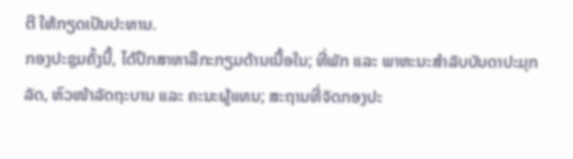ຕີ ໃຫ້ກຽດເປັນປະທານ.
ກອງປະຊຸມຄັ້ງນີ້, ໄດ້ປຶກສາຫາລືກະກຽມດ້ານເນື້ອໃນ; ທີ່ພັກ ແລະ ພາຫະນະສຳລັບບັນດາປະມຸກລັດ, ຫົວໜ້າລັດຖະບານ ແລະ ຄະນະຜູ້ແທນ; ສະຖານທີ່ຈັດກອງປະ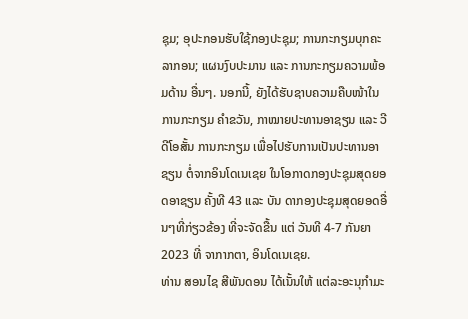ຊຸມ; ອຸປະກອນຮັບໃຊ້ກອງປະຊຸມ; ການກະກຽມບຸກຄະລາກອນ; ແຜນງົບປະມານ ແລະ ການກະກຽມຄວາມພ້ອມດ້ານ ອື່ນໆ. ນອກນີ້, ຍັງໄດ້ຮັບຊາບຄວາມຄືບໜ້າໃນການກະກຽມ ຄຳຂວັນ, ກາໝາຍປະທານອາຊຽນ ແລະ ວີດີໂອສັ້ນ ການກະກຽມ ເພື່ອໄປຮັບການເປັນປະທານອາຊຽນ ຕໍ່ຈາກອິນໂດເນເຊຍ ໃນໂອກາດກອງປະຊຸມສຸດຍອດອາຊຽນ ຄັ້ງທີ 43 ແລະ ບັນ ດາກອງປະຊຸມສຸດຍອດອື່ນໆທີ່ກ່ຽວຂ້ອງ ທີ່ຈະຈັດຂື້ນ ແຕ່ ວັນທີ 4-7 ກັນຍາ 2023 ທີ່ ຈາກາກຕາ, ອິນໂດເນເຊຍ.
ທ່ານ ສອນໄຊ ສີພັນດອນ ໄດ້ເນັ້ນໃຫ້ ແຕ່ລະອະນຸກຳມະ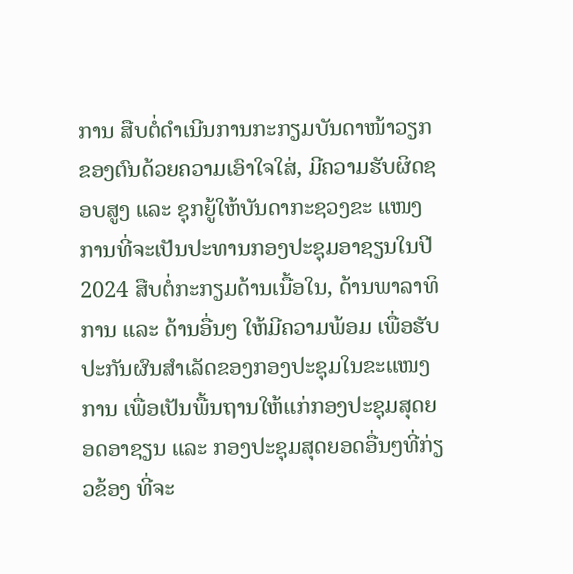ການ ສືບຕໍ່ດຳເນີນການກະກຽມບັນດາໜ້າວຽກຂອງຕົນດ້ວຍຄວາມເອົາໃຈໃສ່, ມີຄວາມຮັບຜິດຊອບສູງ ແລະ ຊຸກຍູ້ໃຫ້ບັນດາກະຊວງຂະ ແໜງການທີ່ຈະເປັນປະທານກອງປະຊຸມອາຊຽນໃນປີ 2024 ສືບຕໍ່ກະກຽມດ້ານເນື້ອໃນ, ດ້ານພາລາທິການ ແລະ ດ້ານອື່ນໆ ໃຫ້ມີຄວາມພ້ອມ ເພື່ອຮັບປະກັນຜົນສຳເລັດຂອງກອງປະຊຸມໃນຂະແໜງການ ເພື່ອເປັນພື້ນຖານໃຫ້ແກ່ກອງປະຊຸມສຸດຍອດອາຊຽນ ແລະ ກອງປະຊຸມສຸດຍອດອື່ນໆທີ່ກ່ຽວຂ້ອງ ທີ່ຈະ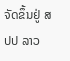ຈັດຂຶ້ນຢູ່ ສປປ ລາວ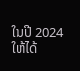ໃນປີ 2024 ໃຫ້ໄດ້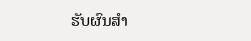ຮັບຜົນສຳ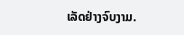ເລັດຢ່າງຈົບງາມ.